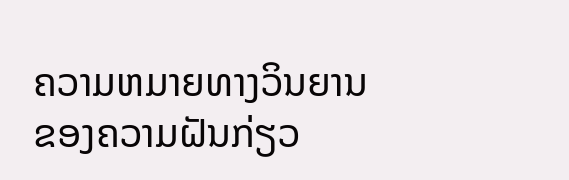ຄວາມຫມາຍທາງວິນຍານຂອງຄວາມຝັນກ່ຽວ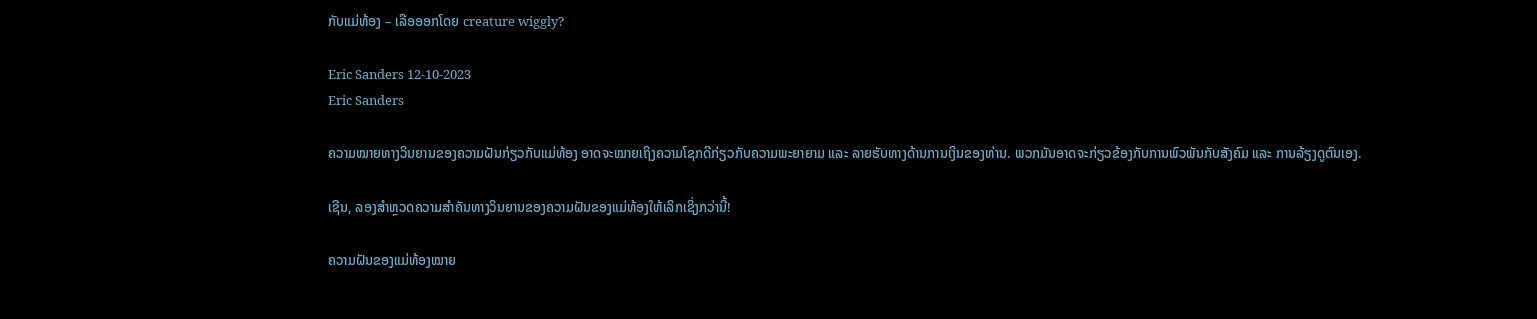ກັບແມ່ທ້ອງ – ເລືອອອກໂດຍ creature wiggly?

Eric Sanders 12-10-2023
Eric Sanders

ຄວາມໝາຍທາງວິນຍານຂອງຄວາມຝັນກ່ຽວກັບແມ່ທ້ອງ ອາດຈະໝາຍເຖິງຄວາມໂຊກດີກ່ຽວກັບຄວາມພະຍາຍາມ ແລະ ລາຍຮັບທາງດ້ານການເງິນຂອງທ່ານ. ພວກມັນອາດຈະກ່ຽວຂ້ອງກັບການພົວພັນກັບສັງຄົມ ແລະ ການລ້ຽງດູຕົນເອງ.

ເຊີນ, ລອງສຳຫຼວດຄວາມສຳຄັນທາງວິນຍານຂອງຄວາມຝັນຂອງແມ່ທ້ອງໃຫ້ເລິກເຊິ່ງກວ່ານີ້!

ຄວາມຝັນຂອງແມ່ທ້ອງໝາຍ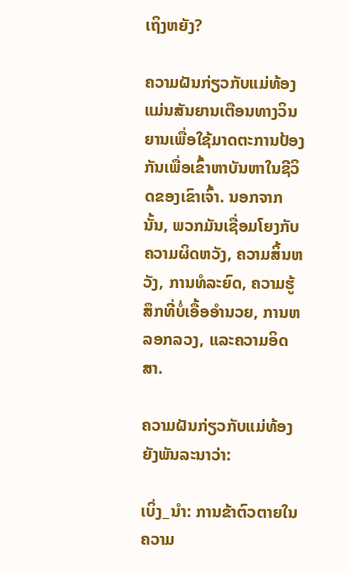ເຖິງຫຍັງ?

ຄວາມຝັນກ່ຽວກັບແມ່ທ້ອງແມ່ນສັນຍານເຕືອນທາງວິນຍານເພື່ອໃຊ້ມາດຕະການປ້ອງກັນເພື່ອເຂົ້າຫາບັນຫາໃນຊີວິດຂອງເຂົາເຈົ້າ. ນອກຈາກນັ້ນ, ພວກມັນເຊື່ອມໂຍງກັບຄວາມຜິດຫວັງ, ຄວາມສິ້ນຫວັງ, ການທໍລະຍົດ, ຄວາມຮູ້ສຶກທີ່ບໍ່ເອື້ອອໍານວຍ, ການຫລອກລວງ, ແລະຄວາມອິດສາ.

ຄວາມຝັນກ່ຽວກັບແມ່ທ້ອງຍັງພັນລະນາວ່າ:

ເບິ່ງ_ນຳ: ການຂ້າຕົວຕາຍໃນຄວາມ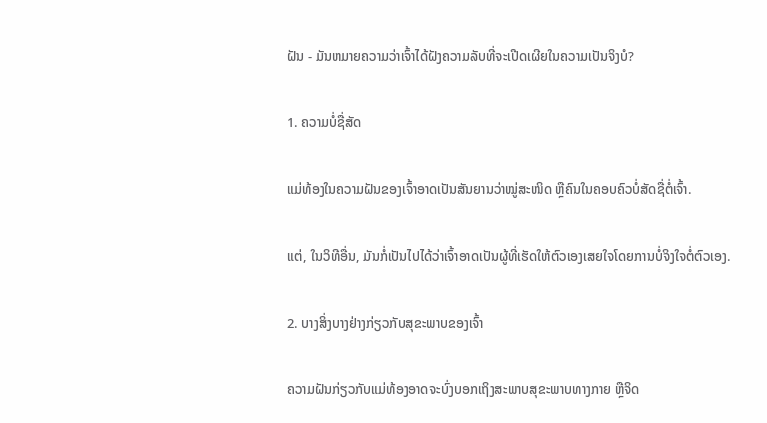ຝັນ - ມັນຫມາຍຄວາມວ່າເຈົ້າໄດ້ຝັງຄວາມລັບທີ່ຈະເປີດເຜີຍໃນຄວາມເປັນຈິງບໍ?

1. ຄວາມບໍ່ຊື່ສັດ

ແມ່ທ້ອງໃນຄວາມຝັນຂອງເຈົ້າອາດເປັນສັນຍານວ່າໝູ່ສະໜິດ ຫຼືຄົນໃນຄອບຄົວບໍ່ສັດຊື່ຕໍ່ເຈົ້າ.

ແຕ່, ໃນວິທີອື່ນ, ມັນກໍ່ເປັນໄປໄດ້ວ່າເຈົ້າອາດເປັນຜູ້ທີ່ເຮັດໃຫ້ຕົວເອງເສຍໃຈໂດຍການບໍ່ຈິງໃຈຕໍ່ຕົວເອງ.

2. ບາງສິ່ງບາງຢ່າງກ່ຽວກັບສຸຂະພາບຂອງເຈົ້າ

ຄວາມຝັນກ່ຽວກັບແມ່ທ້ອງອາດຈະບົ່ງບອກເຖິງສະພາບສຸຂະພາບທາງກາຍ ຫຼືຈິດ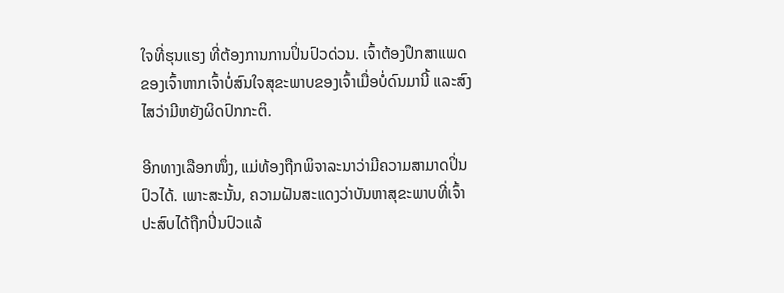ໃຈທີ່ຮຸນແຮງ ທີ່ຕ້ອງການການປິ່ນປົວດ່ວນ. ເຈົ້າຕ້ອງປຶກສາແພດຂອງເຈົ້າຫາກເຈົ້າບໍ່ສົນໃຈສຸຂະພາບຂອງເຈົ້າເມື່ອບໍ່ດົນມານີ້ ແລະສົງໄສວ່າມີຫຍັງຜິດປົກກະຕິ.

ອີກທາງເລືອກໜຶ່ງ, ແມ່ທ້ອງຖືກພິຈາລະນາວ່າມີຄວາມສາມາດປິ່ນປົວໄດ້. ເພາະສະນັ້ນ, ຄວາມຝັນສະແດງວ່າບັນຫາສຸຂະພາບທີ່ເຈົ້າປະສົບໄດ້ຖືກປິ່ນປົວແລ້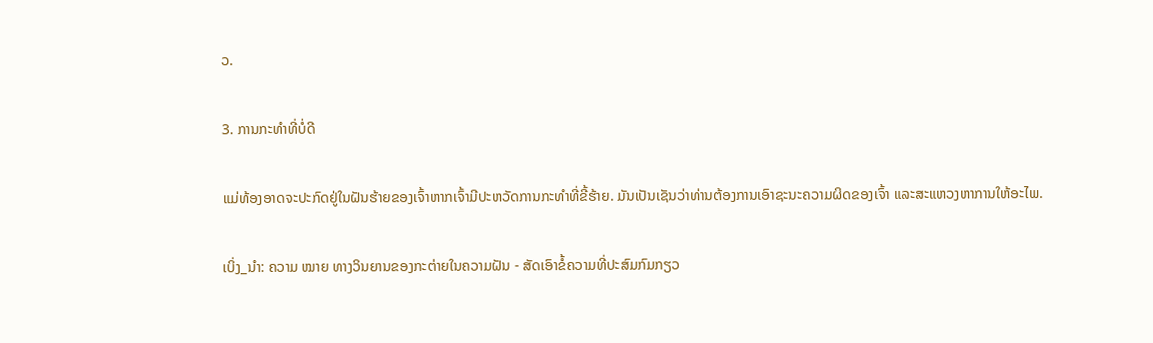ວ.

3. ການກະທຳທີ່ບໍ່ດີ

ແມ່ທ້ອງອາດຈະປະກົດຢູ່ໃນຝັນຮ້າຍຂອງເຈົ້າຫາກເຈົ້າມີປະຫວັດການກະທຳທີ່ຂີ້ຮ້າຍ. ມັນເປັນເຊັນວ່າທ່ານຕ້ອງການເອົາຊະນະຄວາມຜິດຂອງເຈົ້າ ແລະສະແຫວງຫາການໃຫ້ອະໄພ.

ເບິ່ງ_ນຳ: ຄວາມ ໝາຍ ທາງວິນຍານຂອງກະຕ່າຍໃນຄວາມຝັນ - ສັດເອົາຂໍ້ຄວາມທີ່ປະສົມກົມກຽວ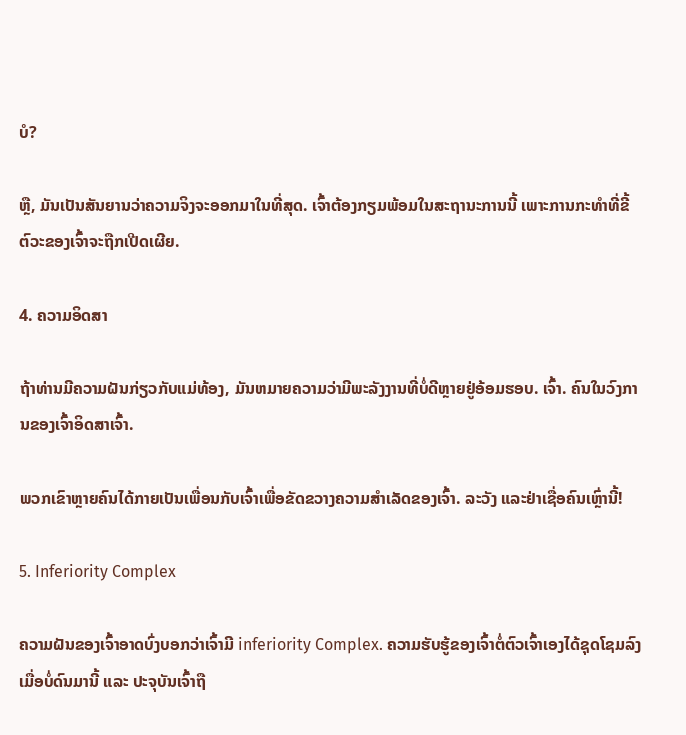ບໍ?

ຫຼື, ມັນເປັນສັນຍານວ່າຄວາມຈິງຈະອອກມາໃນທີ່ສຸດ. ເຈົ້າຕ້ອງກຽມພ້ອມໃນສະຖານະການນີ້ ເພາະການກະທຳທີ່ຂີ້ຕົວະຂອງເຈົ້າຈະຖືກເປີດເຜີຍ.

4. ຄວາມອິດສາ

ຖ້າທ່ານມີຄວາມຝັນກ່ຽວກັບແມ່ທ້ອງ, ມັນຫມາຍຄວາມວ່າມີພະລັງງານທີ່ບໍ່ດີຫຼາຍຢູ່ອ້ອມຮອບ. ເຈົ້າ. ຄົນໃນວົງການຂອງເຈົ້າອິດສາເຈົ້າ.

ພວກເຂົາຫຼາຍຄົນໄດ້ກາຍເປັນເພື່ອນກັບເຈົ້າເພື່ອຂັດຂວາງຄວາມສໍາເລັດຂອງເຈົ້າ. ລະວັງ ແລະຢ່າເຊື່ອຄົນເຫຼົ່ານີ້!

5. Inferiority Complex

ຄວາມຝັນຂອງເຈົ້າອາດບົ່ງບອກວ່າເຈົ້າມີ inferiority Complex. ຄວາມຮັບຮູ້ຂອງເຈົ້າຕໍ່ຕົວເຈົ້າເອງໄດ້ຊຸດໂຊມລົງເມື່ອບໍ່ດົນມານີ້ ແລະ ປະຈຸບັນເຈົ້າຖື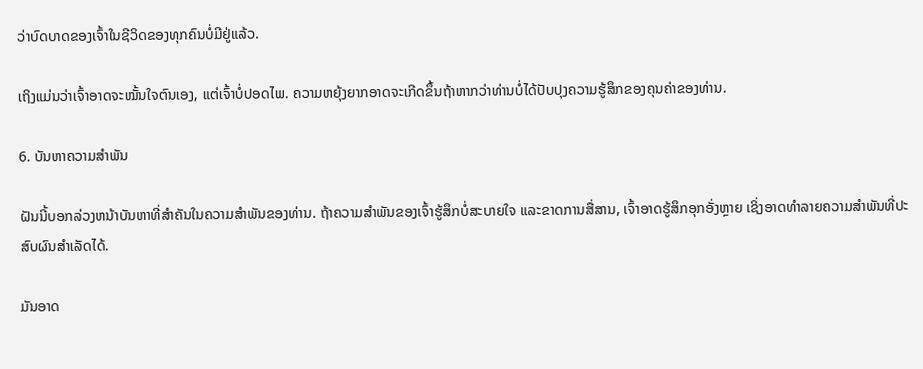ວ່າບົດບາດຂອງເຈົ້າໃນຊີວິດຂອງທຸກຄົນບໍ່ມີຢູ່ແລ້ວ.

ເຖິງແມ່ນວ່າເຈົ້າອາດຈະໝັ້ນໃຈຕົນເອງ, ແຕ່ເຈົ້າບໍ່ປອດໄພ. ຄວາມຫຍຸ້ງຍາກອາດຈະເກີດຂຶ້ນຖ້າຫາກວ່າທ່ານບໍ່ໄດ້ປັບປຸງຄວາມຮູ້ສຶກຂອງຄຸນຄ່າຂອງທ່ານ.

6. ບັນຫາຄວາມສໍາພັນ

ຝັນນີ້ບອກລ່ວງຫນ້າບັນຫາທີ່ສໍາຄັນໃນຄວາມສໍາພັນຂອງທ່ານ. ຖ້າຄວາມສຳພັນຂອງເຈົ້າຮູ້ສຶກບໍ່ສະບາຍໃຈ ແລະຂາດການສື່ສານ, ເຈົ້າອາດຮູ້ສຶກອຸກອັ່ງຫຼາຍ ເຊິ່ງອາດທຳລາຍຄວາມສຳພັນທີ່ປະສົບຜົນສຳເລັດໄດ້.

ມັນອາດ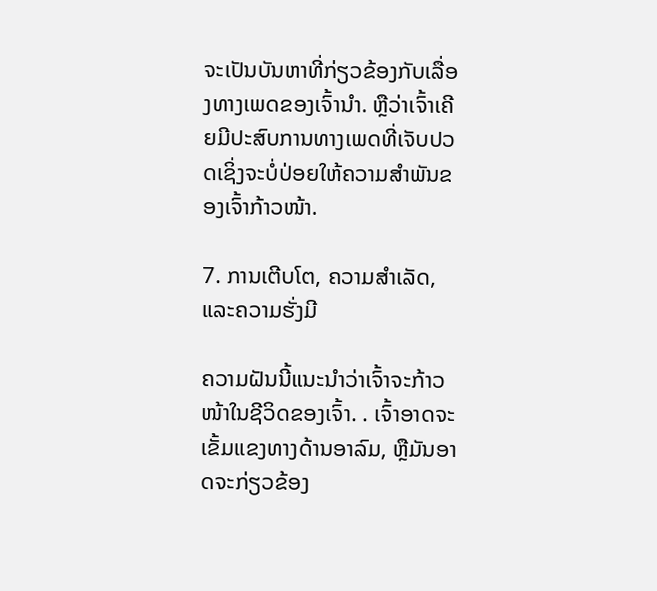ຈະເປັນບັນຫາທີ່ກ່ຽວຂ້ອງກັບເລື່ອງທາງເພດຂອງເຈົ້ານຳ. ຫຼືວ່າເຈົ້າເຄີຍມີປະສົບການທາງເພດທີ່ເຈັບປວດເຊິ່ງຈະບໍ່ປ່ອຍໃຫ້ຄວາມສຳພັນຂອງເຈົ້າກ້າວໜ້າ.

7. ການເຕີບໂຕ, ຄວາມສໍາເລັດ, ແລະຄວາມຮັ່ງມີ

ຄວາມຝັນນີ້ແນະນຳວ່າເຈົ້າຈະກ້າວໜ້າໃນຊີວິດຂອງເຈົ້າ. . ເຈົ້າອາດຈະເຂັ້ມແຂງທາງດ້ານອາລົມ, ຫຼືມັນອາດຈະກ່ຽວຂ້ອງ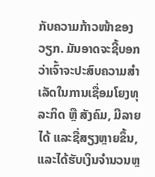ກັບຄວາມກ້າວໜ້າຂອງວຽກ. ມັນອາດຈະຊີ້ບອກວ່າເຈົ້າຈະປະສົບຄວາມສຳເລັດໃນການເຊື່ອມໂຍງທຸລະກິດ ຫຼື ສັງຄົມ, ມີລາຍໄດ້ ແລະຊື່ສຽງຫຼາຍຂຶ້ນ, ແລະໄດ້ຮັບເງິນຈໍານວນຫຼ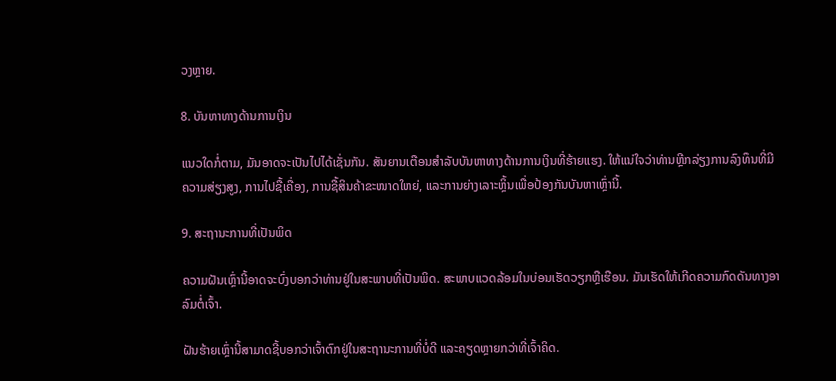ວງຫຼາຍ.

8. ບັນຫາທາງດ້ານການເງິນ

ແນວໃດກໍ່ຕາມ, ມັນອາດຈະເປັນໄປໄດ້ເຊັ່ນກັນ. ສັນຍານເຕືອນສໍາລັບບັນຫາທາງດ້ານການເງິນທີ່ຮ້າຍແຮງ. ໃຫ້ແນ່ໃຈວ່າທ່ານຫຼີກລ່ຽງການລົງທຶນທີ່ມີຄວາມສ່ຽງສູງ, ການໄປຊື້ເຄື່ອງ, ການຊື້ສິນຄ້າຂະໜາດໃຫຍ່, ແລະການຍ່າງເລາະຫຼິ້ນເພື່ອປ້ອງກັນບັນຫາເຫຼົ່ານີ້.

9. ສະຖານະການທີ່ເປັນພິດ

ຄວາມຝັນເຫຼົ່ານີ້ອາດຈະບົ່ງບອກວ່າທ່ານຢູ່ໃນສະພາບທີ່ເປັນພິດ. ສະພາບແວດລ້ອມໃນບ່ອນເຮັດວຽກຫຼືເຮືອນ. ມັນເຮັດໃຫ້ເກີດຄວາມກົດດັນທາງອາລົມຕໍ່ເຈົ້າ.

ຝັນຮ້າຍເຫຼົ່ານີ້ສາມາດຊີ້ບອກວ່າເຈົ້າຕົກຢູ່ໃນສະຖານະການທີ່ບໍ່ດີ ແລະຄຽດຫຼາຍກວ່າທີ່ເຈົ້າຄິດ.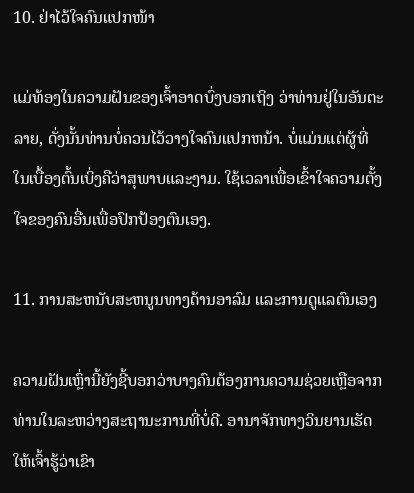10. ຢ່າໄວ້ໃຈຄົນແປກໜ້າ

ແມ່ທ້ອງໃນຄວາມຝັນຂອງເຈົ້າອາດບົ່ງບອກເຖິງ ວ່າທ່ານຢູ່ໃນອັນຕະລາຍ, ດັ່ງນັ້ນທ່ານບໍ່ຄວນໄວ້ວາງໃຈຄົນແປກຫນ້າ. ບໍ່ແມ່ນແຕ່ຜູ້ທີ່ໃນເບື້ອງຕົ້ນເບິ່ງຄືວ່າສຸພາບແລະງາມ. ໃຊ້ເວລາເພື່ອເຂົ້າໃຈຄວາມຕັ້ງໃຈຂອງຄົນອື່ນເພື່ອປົກປ້ອງຕົນເອງ.

11. ການສະຫນັບສະຫນູນທາງດ້ານອາລົມ ແລະການດູແລຕົນເອງ

ຄວາມຝັນເຫຼົ່ານີ້ຍັງຊີ້ບອກວ່າບາງຄົນຕ້ອງການຄວາມຊ່ວຍເຫຼືອຈາກທ່ານໃນລະຫວ່າງສະຖານະການທີ່ບໍ່ດີ. ອານາຈັກທາງວິນຍານເຮັດໃຫ້ເຈົ້າຮູ້ວ່າເຂົາ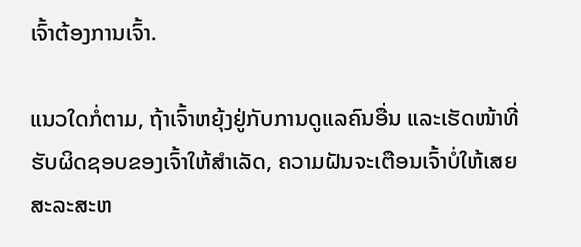ເຈົ້າຕ້ອງການເຈົ້າ.

ແນວໃດກໍ່ຕາມ, ຖ້າເຈົ້າຫຍຸ້ງຢູ່ກັບການດູແລຄົນອື່ນ ແລະເຮັດໜ້າທີ່ຮັບຜິດຊອບຂອງເຈົ້າໃຫ້ສຳເລັດ, ຄວາມຝັນຈະເຕືອນເຈົ້າບໍ່ໃຫ້ເສຍສະລະສະຫ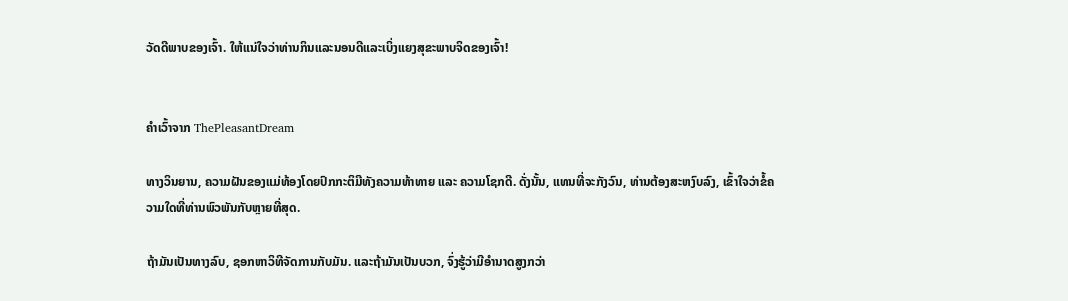ວັດດີພາບຂອງເຈົ້າ. ໃຫ້ແນ່ໃຈວ່າທ່ານກິນແລະນອນດີແລະເບິ່ງແຍງສຸຂະພາບຈິດຂອງເຈົ້າ!


ຄຳເວົ້າຈາກ ThePleasantDream

ທາງວິນຍານ, ຄວາມຝັນຂອງແມ່ທ້ອງໂດຍປົກກະຕິມີທັງຄວາມທ້າທາຍ ແລະ ຄວາມໂຊກດີ. ດັ່ງນັ້ນ, ແທນທີ່ຈະກັງວົນ, ທ່ານຕ້ອງສະຫງົບລົງ, ເຂົ້າໃຈວ່າຂໍ້ຄວາມໃດທີ່ທ່ານພົວພັນກັບຫຼາຍທີ່ສຸດ.

ຖ້າມັນເປັນທາງລົບ, ຊອກຫາວິທີຈັດການກັບມັນ. ແລະຖ້າມັນເປັນບວກ, ຈົ່ງຮູ້ວ່າມີອຳນາດສູງກວ່າ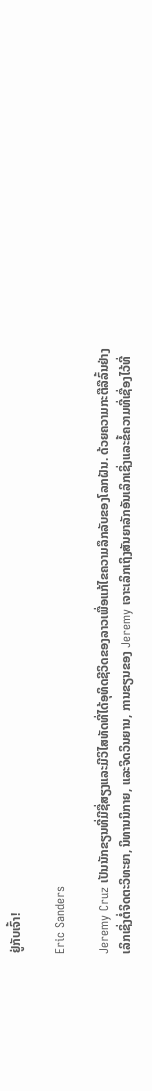ຢູ່ກັບເຈົ້າ!

Eric Sanders

Jeremy Cruz ເປັນນັກຂຽນທີ່ມີຊື່ສຽງແລະມີວິໄສທັດທີ່ໄດ້ອຸທິດຊີວິດຂອງລາວເພື່ອແກ້ໄຂຄວາມລຶກລັບຂອງໂລກຝັນ. ດ້ວຍຄວາມກະຕືລືລົ້ນຢ່າງເລິກເຊິ່ງຕໍ່ຈິດຕະວິທະຍາ, ນິທານນິກາຍ, ແລະຈິດວິນຍານ, ການຂຽນຂອງ Jeremy ເຈາະເລິກເຖິງສັນຍາລັກອັນເລິກເຊິ່ງແລະຂໍ້ຄວາມທີ່ເຊື່ອງໄວ້ທີ່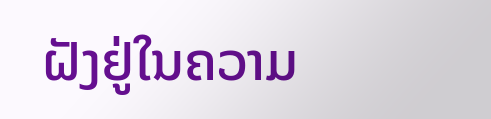ຝັງຢູ່ໃນຄວາມ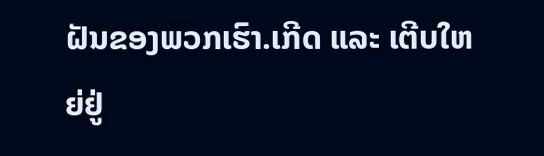ຝັນຂອງພວກເຮົາ.ເກີດ ແລະ ເຕີບໃຫຍ່ຢູ່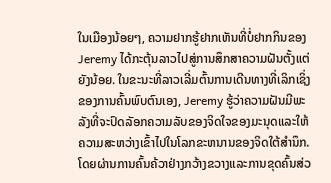ໃນເມືອງນ້ອຍໆ, ຄວາມຢາກຮູ້ຢາກເຫັນທີ່ບໍ່ຢາກກິນຂອງ Jeremy ໄດ້ກະຕຸ້ນລາວໄປສູ່ການສຶກສາຄວາມຝັນຕັ້ງແຕ່ຍັງນ້ອຍ. ໃນຂະນະທີ່ລາວເລີ່ມຕົ້ນການເດີນທາງທີ່ເລິກເຊິ່ງຂອງການຄົ້ນພົບຕົນເອງ, Jeremy ຮູ້ວ່າຄວາມຝັນມີພະລັງທີ່ຈະປົດລັອກຄວາມລັບຂອງຈິດໃຈຂອງມະນຸດແລະໃຫ້ຄວາມສະຫວ່າງເຂົ້າໄປໃນໂລກຂະຫນານຂອງຈິດໃຕ້ສໍານຶກ.ໂດຍຜ່ານການຄົ້ນຄ້ວາຢ່າງກວ້າງຂວາງແລະການຂຸດຄົ້ນສ່ວ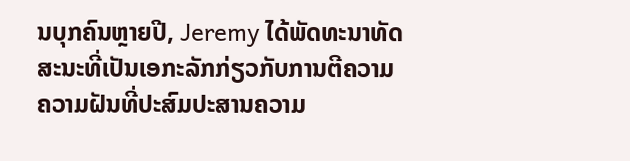ນບຸກຄົນຫຼາຍປີ, Jeremy ໄດ້ພັດທະນາທັດສະນະທີ່ເປັນເອກະລັກກ່ຽວກັບການຕີຄວາມຄວາມຝັນທີ່ປະສົມປະສານຄວາມ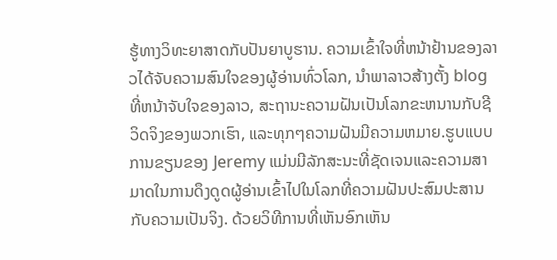ຮູ້ທາງວິທະຍາສາດກັບປັນຍາບູຮານ. ຄວາມເຂົ້າໃຈທີ່ຫນ້າຢ້ານຂອງລາວໄດ້ຈັບຄວາມສົນໃຈຂອງຜູ້ອ່ານທົ່ວໂລກ, ນໍາພາລາວສ້າງຕັ້ງ blog ທີ່ຫນ້າຈັບໃຈຂອງລາວ, ສະຖານະຄວາມຝັນເປັນໂລກຂະຫນານກັບຊີວິດຈິງຂອງພວກເຮົາ, ແລະທຸກໆຄວາມຝັນມີຄວາມຫມາຍ.ຮູບແບບການຂຽນຂອງ Jeremy ແມ່ນມີລັກສະນະທີ່ຊັດເຈນແລະຄວາມສາມາດໃນການດຶງດູດຜູ້ອ່ານເຂົ້າໄປໃນໂລກທີ່ຄວາມຝັນປະສົມປະສານກັບຄວາມເປັນຈິງ. ດ້ວຍວິທີການທີ່ເຫັນອົກເຫັນ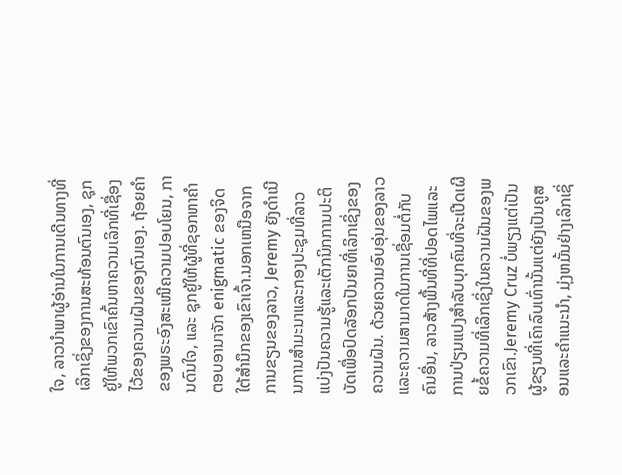ໃຈ, ລາວນໍາພາຜູ້ອ່ານໃນການເດີນທາງທີ່ເລິກເຊິ່ງຂອງການສະທ້ອນຕົນເອງ, ຊຸກຍູ້ໃຫ້ພວກເຂົາຄົ້ນຫາຄວາມເລິກທີ່ເຊື່ອງໄວ້ຂອງຄວາມຝັນຂອງຕົນເອງ. ຖ້ອຍຄຳຂອງພຣະອົງສະເໜີຄວາມປອບໂຍນ, ການດົນໃຈ, ແລະ ຊຸກຍູ້ໃຫ້ຜູ້ທີ່ຊອກຫາຄຳຕອບອານາຈັກ enigmatic ຂອງຈິດໃຕ້ສໍານຶກຂອງເຂົາເຈົ້າ.ນອກເຫນືອຈາກການຂຽນຂອງລາວ, Jeremy ຍັງດໍາເນີນການສໍາມະນາແລະກອງປະຊຸມທີ່ລາວແບ່ງປັນຄວາມຮູ້ແລະເຕັກນິກການປະຕິບັດເພື່ອປົດລັອກປັນຍາທີ່ເລິກເຊິ່ງຂອງຄວາມຝັນ. ດ້ວຍຄວາມອົບອຸ່ນຂອງລາວແລະຄວາມສາມາດໃນການເຊື່ອມຕໍ່ກັບຄົນອື່ນ, ລາວສ້າງພື້ນທີ່ທີ່ປອດໄພແລະການປ່ຽນແປງສໍາລັບບຸກຄົນທີ່ຈະເປີດເຜີຍຂໍ້ຄວາມທີ່ເລິກເຊິ່ງໃນຄວາມຝັນຂອງພວກເຂົາ.Jeremy Cruz ບໍ່ພຽງແຕ່ເປັນຜູ້ຂຽນທີ່ເຄົາລົບເທົ່ານັ້ນແຕ່ຍັງເປັນຄູສອນແລະຄໍາແນະນໍາ, ມຸ່ງຫມັ້ນຢ່າງເລິກເຊິ່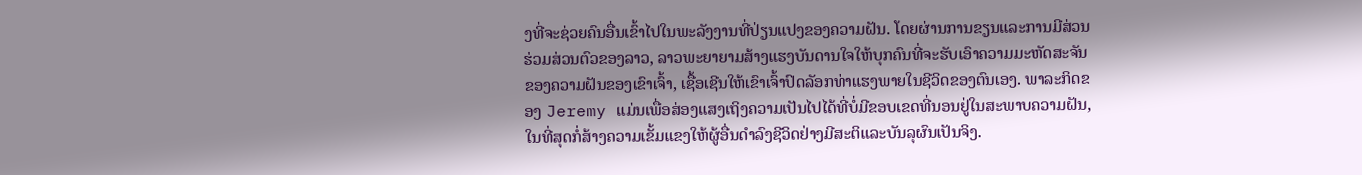ງທີ່ຈະຊ່ວຍຄົນອື່ນເຂົ້າໄປໃນພະລັງງານທີ່ປ່ຽນແປງຂອງຄວາມຝັນ. ໂດຍຜ່ານການຂຽນແລະການມີສ່ວນຮ່ວມສ່ວນຕົວຂອງລາວ, ລາວພະຍາຍາມສ້າງແຮງບັນດານໃຈໃຫ້ບຸກຄົນທີ່ຈະຮັບເອົາຄວາມມະຫັດສະຈັນຂອງຄວາມຝັນຂອງເຂົາເຈົ້າ, ເຊື້ອເຊີນໃຫ້ເຂົາເຈົ້າປົດລັອກທ່າແຮງພາຍໃນຊີວິດຂອງຕົນເອງ. ພາລະກິດຂອງ Jeremy ແມ່ນເພື່ອສ່ອງແສງເຖິງຄວາມເປັນໄປໄດ້ທີ່ບໍ່ມີຂອບເຂດທີ່ນອນຢູ່ໃນສະພາບຄວາມຝັນ, ໃນທີ່ສຸດກໍ່ສ້າງຄວາມເຂັ້ມແຂງໃຫ້ຜູ້ອື່ນດໍາລົງຊີວິດຢ່າງມີສະຕິແລະບັນລຸຜົນເປັນຈິງ.